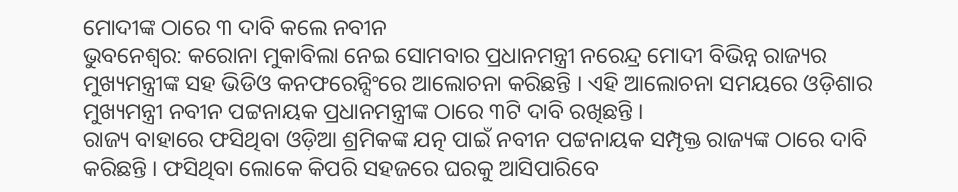ମୋଦୀଙ୍କ ଠାରେ ୩ ଦାବି କଲେ ନବୀନ
ଭୁବନେଶ୍ୱର: କରୋନା ମୁକାବିଲା ନେଇ ସୋମବାର ପ୍ରଧାନମନ୍ତ୍ରୀ ନରେନ୍ଦ୍ର ମୋଦୀ ବିଭିନ୍ନ ରାଜ୍ୟର ମୁଖ୍ୟମନ୍ତ୍ରୀଙ୍କ ସହ ଭିଡିଓ କନଫରେନ୍ସିଂରେ ଆଲୋଚନା କରିଛନ୍ତି । ଏହି ଆଲୋଚନା ସମୟରେ ଓଡ଼ିଶାର ମୁଖ୍ୟମନ୍ତ୍ରୀ ନବୀନ ପଟ୍ଟନାୟକ ପ୍ରଧାନମନ୍ତ୍ରୀଙ୍କ ଠାରେ ୩ଟି ଦାବି ରଖିଛନ୍ତି ।
ରାଜ୍ୟ ବାହାରେ ଫସିଥିବା ଓଡ଼ିଆ ଶ୍ରମିକଙ୍କ ଯତ୍ନ ପାଇଁ ନବୀନ ପଟ୍ଟନାୟକ ସମ୍ପୃକ୍ତ ରାଜ୍ୟଙ୍କ ଠାରେ ଦାବି କରିଛନ୍ତି । ଫସିଥିବା ଲୋକେ କିପରି ସହଜରେ ଘରକୁ ଆସିପାରିବେ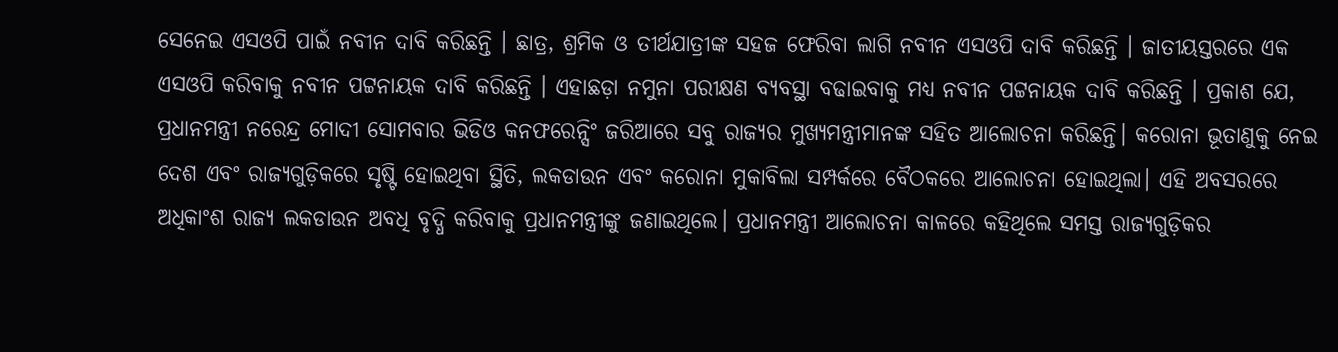ସେନେଇ ଏସଓପି ପାଇଁ ନବୀନ ଦାବି କରିଛନ୍ତି । ଛାତ୍ର, ଶ୍ରମିକ ଓ ତୀର୍ଥଯାତ୍ରୀଙ୍କ ସହଜ ଫେରିବା ଲାଗି ନବୀନ ଏସଓପି ଦାବି କରିଛନ୍ତି । ଜାତୀୟସ୍ତରରେ ଏକ ଏସଓପି କରିବାକୁ ନବୀନ ପଟ୍ଟନାୟକ ଦାବି କରିଛନ୍ତି । ଏହାଛଡ଼ା ନମୁନା ପରୀକ୍ଷଣ ବ୍ୟବସ୍ଥା ବଢାଇବାକୁ ମଧ୍ୟ ନବୀନ ପଟ୍ଟନାୟକ ଦାବି କରିଛନ୍ତି । ପ୍ରକାଶ ଯେ, ପ୍ରଧାନମନ୍ତ୍ରୀ ନରେନ୍ଦ୍ର ମୋଦୀ ସୋମବାର ଭିଡିଓ କନଫରେନ୍ସିଂ ଜରିଆରେ ସବୁ ରାଜ୍ୟର ମୁଖ୍ୟମନ୍ତ୍ରୀମାନଙ୍କ ସହିତ ଆଲୋଚନା କରିଛନ୍ତି। କରୋନା ଭୂତାଣୁକୁ ନେଇ ଦେଶ ଏବଂ ରାଜ୍ୟଗୁଡ଼ିକରେ ସୃଷ୍ଟି ହୋଇଥିବା ସ୍ଥିତି, ଲକଡାଉନ ଏବଂ କରୋନା ମୁକାବିଲା ସମ୍ପର୍କରେ ବୈଠକରେ ଆଲୋଚନା ହୋଇଥିଲା। ଏହି ଅବସରରେ ଅଧିକାଂଶ ରାଜ୍ୟ ଲକଡାଉନ ଅବଧି ବୃଦ୍ଧି କରିବାକୁ ପ୍ରଧାନମନ୍ତ୍ରୀଙ୍କୁ ଜଣାଇଥିଲେ। ପ୍ରଧାନମନ୍ତ୍ରୀ ଆଲୋଚନା କାଳରେ କହିଥିଲେ ସମସ୍ତ ରାଜ୍ୟଗୁଡ଼ିକର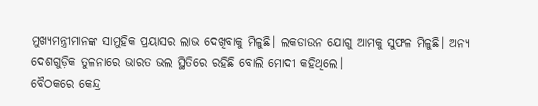ମୁଖ୍ୟମନ୍ତ୍ରୀମାନଙ୍କ ସାମୁହିକ ପ୍ରୟାସର ଲାଭ ଦେଖିବାକୁ ମିଳୁଛି। ଲକଡାଉନ ଯୋଗୁ ଆମକୁ ସୁଫଳ ମିଳୁଛି। ଅନ୍ୟ ଦେଶଗୁଡ଼ିକ ତୁଳନାରେ ଭାରତ ଭଲ ସ୍ଥିତିରେ ରହିଛି ବୋଲି ମୋଦୀ କହିଥିଲେ।
ବୈଠକରେ କେନ୍ଦ୍ର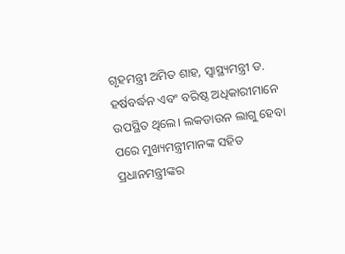ଗୃହମନ୍ତ୍ରୀ ଅମିତ ଶାହ, ସ୍ବାସ୍ଥ୍ୟମନ୍ତ୍ରୀ ଡ. ହର୍ଷବର୍ଦ୍ଧନ ଏବଂ ବରିଷ୍ଠ ଅଧିକାରୀମାନେ ଉପସ୍ଥିତ ଥିଲେ। ଲକଡାଉନ ଲାଗୁ ହେବା ପରେ ମୁଖ୍ୟମନ୍ତ୍ରୀମାନଙ୍କ ସହିତ ପ୍ରଧାନମନ୍ତ୍ରୀଙ୍କର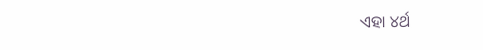ଏହା ୪ର୍ଥ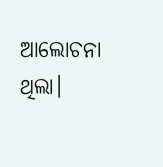ଆଲୋଚନା ଥିଲା।